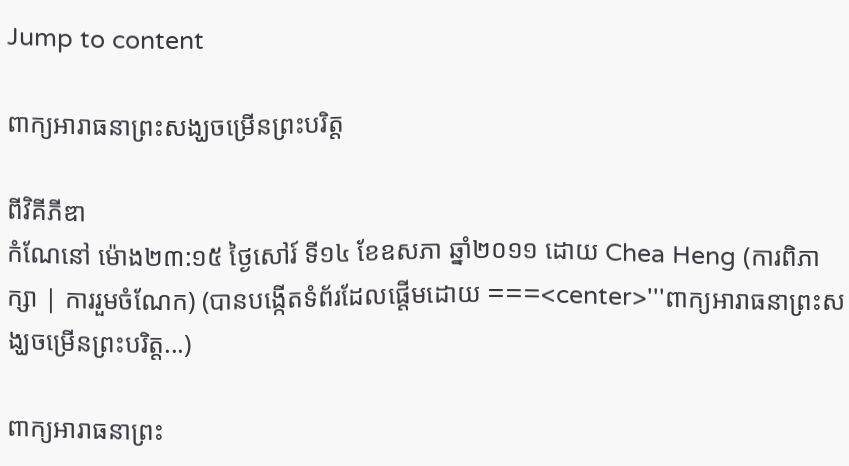Jump to content

ពាក្យអារាធនាព្រះសង្ឃចម្រើនព្រះបរិត្ត

ពីវិគីភីឌា
កំណែនៅ ម៉ោង២៣:១៥ ថ្ងៃសៅរ៍ ទី១៤ ខែឧសភា ឆ្នាំ២០១១ ដោយ Chea Heng (ការពិភាក្សា | ការរួមចំណែក) (បានបង្កើតទំព័រដែលផ្ដើមដោយ ===<center>'''ពាក្យអារាធនាព្រះសង្ឃចម្រើនព្រះបរិត្ត...)

ពាក្យអារាធនាព្រះ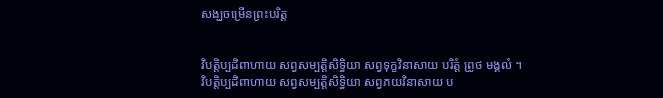សង្ឃចម្រើនព្រះបរិត្ត


វិបត្តិប្បដិពាហាយ សព្វសម្បត្តិសិទ្ធិយា សព្វទុក្ខវិនាសាយ បរិត្តំ ព្រូថ មង្គលំ ។
វិបត្តិប្បដិពាហាយ សព្វសម្បត្តិសិទ្ធិយា សព្វភយវិនាសាយ ប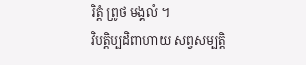រិត្តំ ព្រូថ មង្គលំ ។
វិបត្តិប្បដិពាហាយ សព្វសម្បត្តិ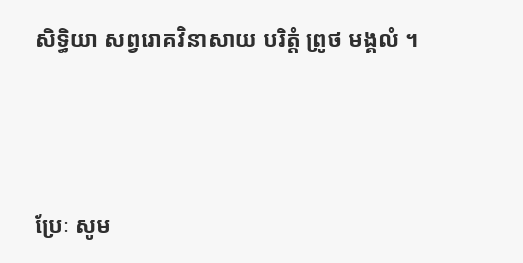សិទ្ធិយា សព្វរោគវិនាសាយ បរិត្តំ ព្រូថ មង្គលំ ។



ប្រែៈ សូម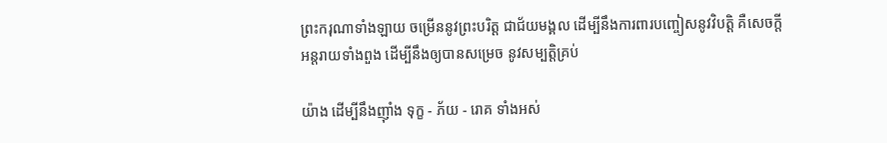ព្រះករុណាទាំងឡាយ ចម្រើននូវព្រះបរិត្ត ជាជ័យមង្គល ដើម្បីនឹងការពារបញ្ចៀសនូវវិបត្តិ គឺសេចក្តីអន្តរាយទាំងពួង ដើម្បីនឹងឲ្យបានសម្រេច នូវសម្បត្តិគ្រប់

យ៉ាង ដើម្បីនឹងញ៉ាំង ទុក្ខ - ភ័យ - រោគ ទាំងអស់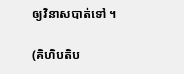ឲ្យវិនាសបាត់ទៅ ។

(គិហិបតិប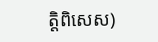ត្តិពិសេស)